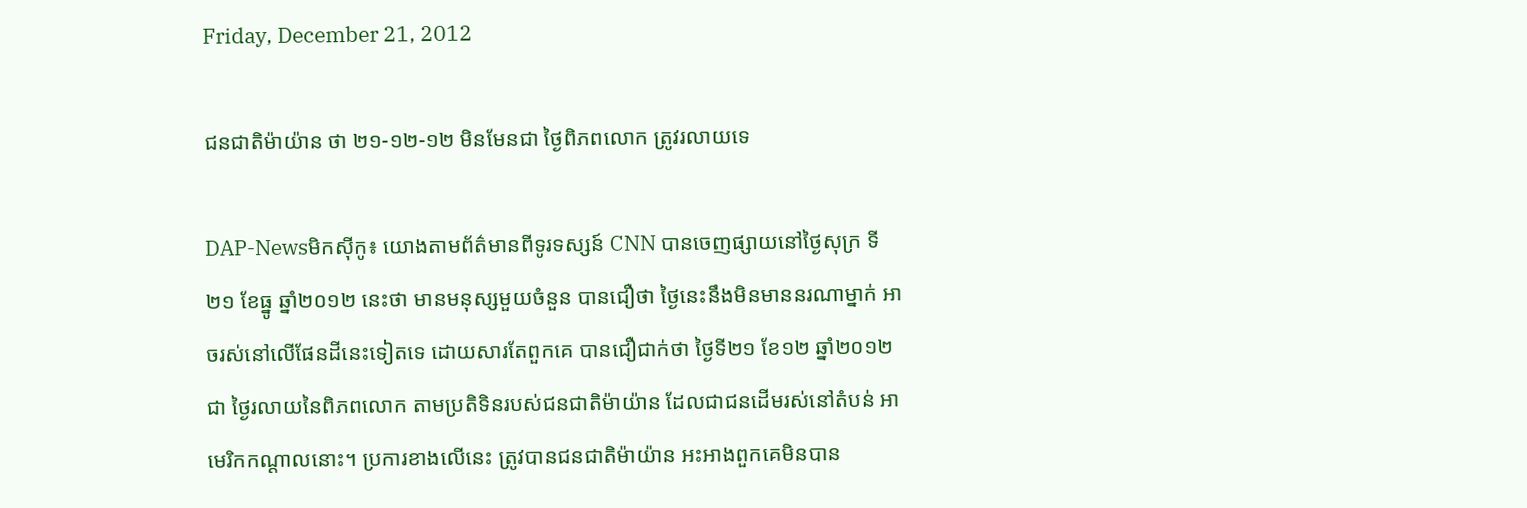Friday, December 21, 2012

ជនជាតិម៉ាយ៉ាន ថា ២១-១២-១២ មិនមែនជា ថ្ងៃពិភពលោក ត្រូវរលាយទេ

DAP-Newsមិកស៊ីកូ៖ យោងតាមព័ត៌មានពីទូរទស្សន៍ CNN បានចេញផ្សាយនៅថ្ងៃសុក្រ ទី២១ ខែធ្នូ ឆ្នាំ២០១២ នេះថា មានមនុស្សមួយចំនួន បានជឿថា ថ្ងៃនេះនឹងមិនមាននរណាម្នាក់ អាចរស់នៅលើផែនដីនេះទៀតទេ ដោយសារតែពួកគេ បានជឿជាក់ថា ថ្ងៃទី២១ ខែ១២ ឆ្នាំ២០១២ ជា ថ្ងៃរលាយនៃពិភពលោក តាមប្រតិទិនរបស់ជនជាតិម៉ាយ៉ាន ដែលជាជនដើមរស់នៅតំបន់ អាមេរិកកណ្តាលនោះ។ ប្រការខាងលើនេះ ត្រូវបានជនជាតិម៉ាយ៉ាន អះអាងពួកគេមិនបាន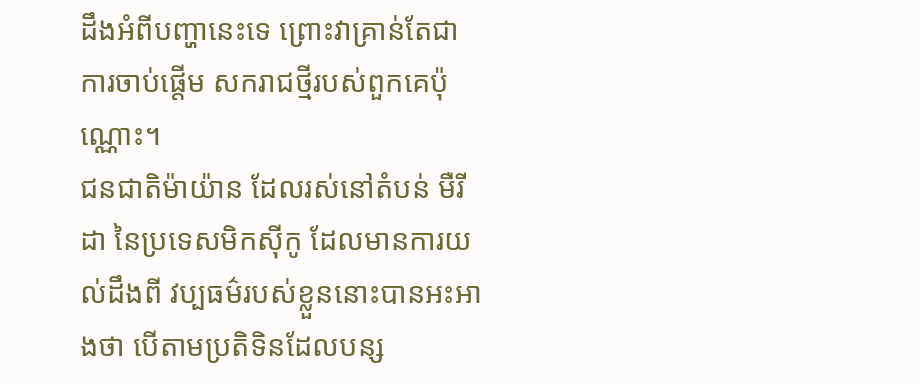ដឹងអំពីបញ្ហានេះទេ ព្រោះវាគ្រាន់តែជាការចាប់ផ្តើម សករាជថ្មីរបស់ពួកគេប៉ុណ្ណោះ។
ជនជាតិម៉ាយ៉ាន ដែលរស់នៅតំបន់ មឺរីដា នៃប្រទេសមិកស៊ីកូ ដែលមានការយល់ដឹងពី វប្បធម៌របស់ខ្លួននោះបានអះអាងថា បើតាមប្រតិទិនដែលបន្ស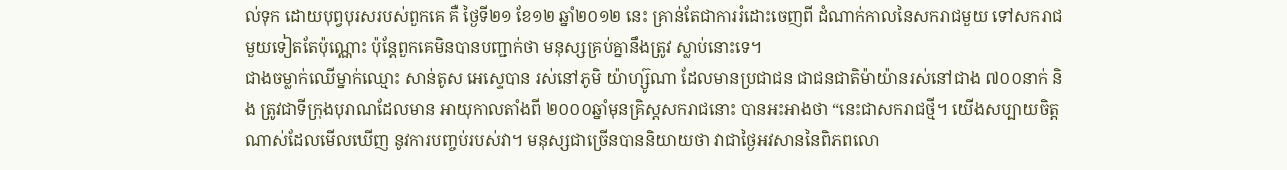ល់ទុក ដោយបុព្វបុរសរបស់ពួកគេ គឺ ថ្ងៃទី២១ ខែ១២ ឆ្នាំ២០១២ នេះ គ្រាន់តែជាការរំដោះចេញពី ដំណាក់កាលនៃសករាជមួយ ទៅសករាជមួយទៀតតែប៉ុណ្ណោះ ប៉ុន្តែពួកគេមិនបានបញ្ជាក់ថា មនុស្សគ្រប់គ្នានឹងត្រូវ ស្លាប់នោះទេ។
ជាងចម្លាក់ឈើម្នាក់ឈ្មោះ សាន់តូស អេស្ទេបាន រស់នៅភូមិ យ៉ាហ្ស៊ូណា ដែលមានប្រជាជន ជាជនជាតិម៉ាយ៉ានរស់នៅជាង ៧០០នាក់ និង ត្រូវជាទីក្រុងបុរាណដែលមាន អាយុកាលតាំងពី ២០០០ឆ្នាំមុនគ្រិស្តសករាជនោះ បានអះអាងថា “នេះជាសករាជថ្មី។ យើងសប្បាយចិត្ត ណាស់ដែលមើលឃើញ នូវការបញ្ចប់របស់វា។ មនុស្សជាច្រើនបាននិយាយថា វាជាថ្ងៃអវសាននៃពិភពលោ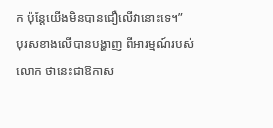ក ប៉ុន្តែយើងមិនបានជឿលើវានោះទេ។”
បុរសខាងលើបានបង្ហាញ ពីអារម្មណ៍របស់លោក ថានេះជាឱកាស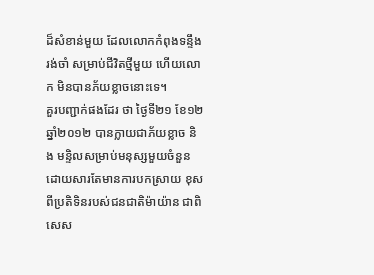ដ៏សំខាន់មួយ ដែលលោកកំពុងទន្ទឹងរង់ចាំ សម្រាប់ជីវិតថ្មីមួយ ហើយលោក មិនបានភ័យខ្លាចនោះទេ។
គួរបញ្ជាក់ផងដែរ ថា ថ្ងៃទី២១ ខែ១២ ឆ្នាំ២០១២ បានក្លាយជាភ័យខ្លាច និង មន្ទិលសម្រាប់មនុស្សមួយចំនួន ដោយសារតែមានការបកស្រាយ ខុសពីប្រតិទិនរបស់ជនជាតិម៉ាយ៉ាន ជាពិសេស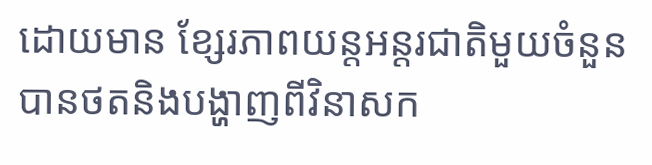ដោយមាន ខ្សែរភាពយន្តអន្តរជាតិមួយចំនួន បានថតនិងបង្ហាញពីវិនាសក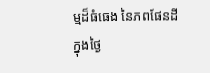ម្មដ៏ធំធេង នៃភពផែនដីក្នុងថ្ងៃ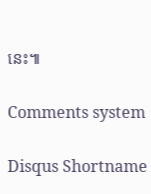នេះ៕

Comments system

Disqus Shortname